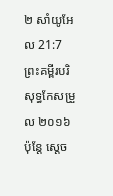២ សាំយូអែល 21:7ព្រះគម្ពីរបរិសុទ្ធកែសម្រួល ២០១៦ប៉ុន្តែ ស្តេច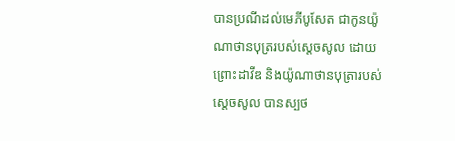បានប្រណីដល់មេភីបូសែត ជាកូនយ៉ូណាថានបុត្ររបស់ស្ដេចសូល ដោយព្រោះដាវីឌ និងយ៉ូណាថានបុត្រារបស់ស្ដេចសូល បានស្បថ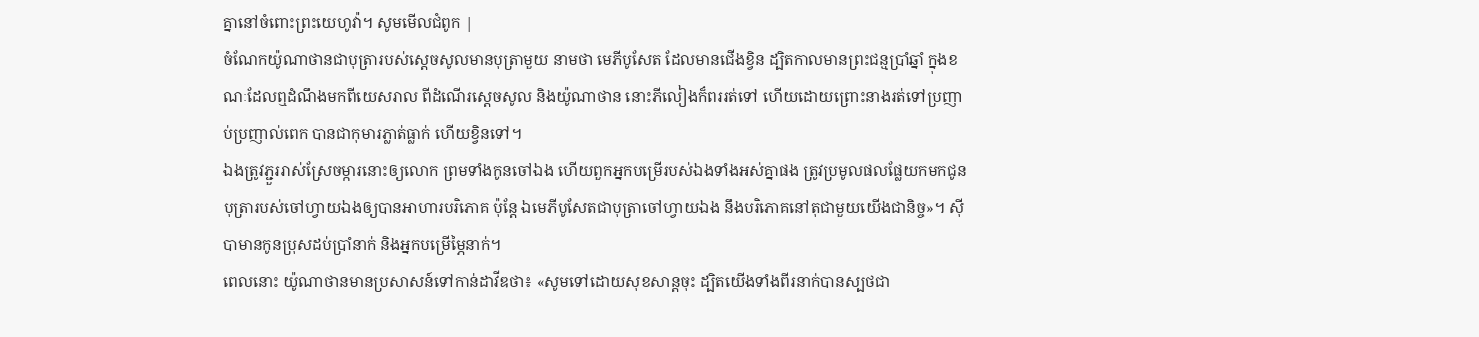គ្នានៅចំពោះព្រះយេហូវ៉ា។ សូមមើលជំពូក |
ចំណែកយ៉ូណាថានជាបុត្រារបស់ស្ដេចសូលមានបុត្រាមួយ នាមថា មេភីបូសែត ដែលមានជើងខ្វិន ដ្បិតកាលមានព្រះជន្មប្រាំឆ្នាំ ក្នុងខណៈដែលឮដំណឹងមកពីយេសរាល ពីដំណើរស្ដេចសូល និងយ៉ូណាថាន នោះភីលៀងក៏ពររត់ទៅ ហើយដោយព្រោះនាងរត់ទៅប្រញាប់ប្រញាល់ពេក បានជាកុមារភ្លាត់ធ្លាក់ ហើយខ្វិនទៅ។
ឯងត្រូវភ្ជួររាស់ស្រែចម្ការនោះឲ្យលោក ព្រមទាំងកូនចៅឯង ហើយពួកអ្នកបម្រើរបស់ឯងទាំងអស់គ្នាផង ត្រូវប្រមូលផលផ្លែយកមកជូនបុត្រារបស់ចៅហ្វាយឯងឲ្យបានអាហារបរិភោគ ប៉ុន្តែ ឯមេភីបូសែតជាបុត្រាចៅហ្វាយឯង នឹងបរិភោគនៅតុជាមួយយើងជានិច្ច»។ ស៊ីបាមានកូនប្រុសដប់ប្រាំនាក់ និងអ្នកបម្រើម្ភៃនាក់។
ពេលនោះ យ៉ូណាថានមានប្រសាសន៍ទៅកាន់ដាវីឌថា៖ «សូមទៅដោយសុខសាន្តចុះ ដ្បិតយើងទាំងពីរនាក់បានស្បថជា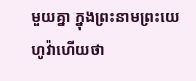មួយគ្នា ក្នុងព្រះនាមព្រះយេហូវ៉ាហើយថា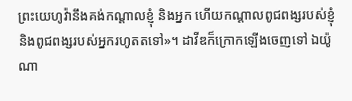ព្រះយេហូវ៉ានឹងគង់កណ្ដាលខ្ញុំ និងអ្នក ហើយកណ្ដាលពូជពង្សរបស់ខ្ញុំ និងពូជពង្សរបស់អ្នករហូតតទៅ»។ ដាវីឌក៏ក្រោកឡើងចេញទៅ ឯយ៉ូណា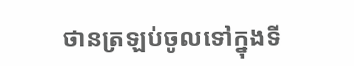ថានត្រឡប់ចូលទៅក្នុងទី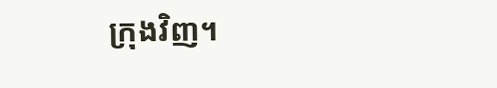ក្រុងវិញ។